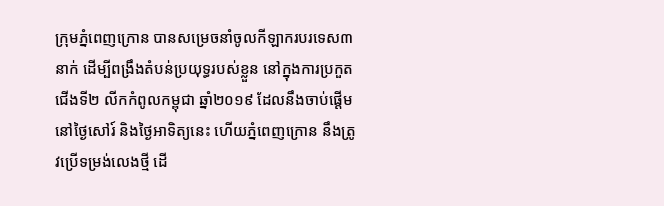ក្រុមភ្នំពេញក្រោន បានសម្រេចនាំចូលកីឡាករបរទេស៣នាក់ ដើម្បីពង្រឹងតំបន់ប្រយុទ្ធរបស់ខ្លួន នៅក្នុងការប្រកួតជើងទី២ លីកកំពូលកម្ពុជា ឆ្នាំ២០១៩ ដែលនឹងចាប់ផ្តើម នៅថ្ងៃសៅរ៍ និងថ្ងៃអាទិត្យនេះ ហើយភ្នំពេញក្រោន នឹងត្រូវប្រើទម្រង់លេងថ្មី ដើ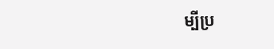ម្បីប្រ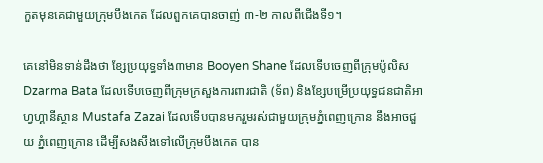កួតមុនគេជាមួយក្រុមបឹងកេត ដែលពួកគេបានចាញ់ ៣-២ កាលពីជើងទី១។

គេនៅមិនទាន់ដឹងថា ខ្សែប្រយុទ្ធទាំង៣មាន Booyen Shane ដែលទើបចេញពីក្រុមប៉ូលិស Dzarma Bata ដែលទើបចេញពីក្រុមក្រសួងការពារជាតិ (ទ័ព) និងខ្សែបម្រើប្រយុទ្ធជនជាតិអាហ្វហ្គានីស្ថាន Mustafa Zazai ដែលទើបបានមករួមរស់ជាមួយក្រុមភ្នំពេញក្រោន នឹងអាចជួយ ភ្នំពេញក្រោន ដើម្បីសងសឹងទៅលើក្រុមបឹងកេត បាន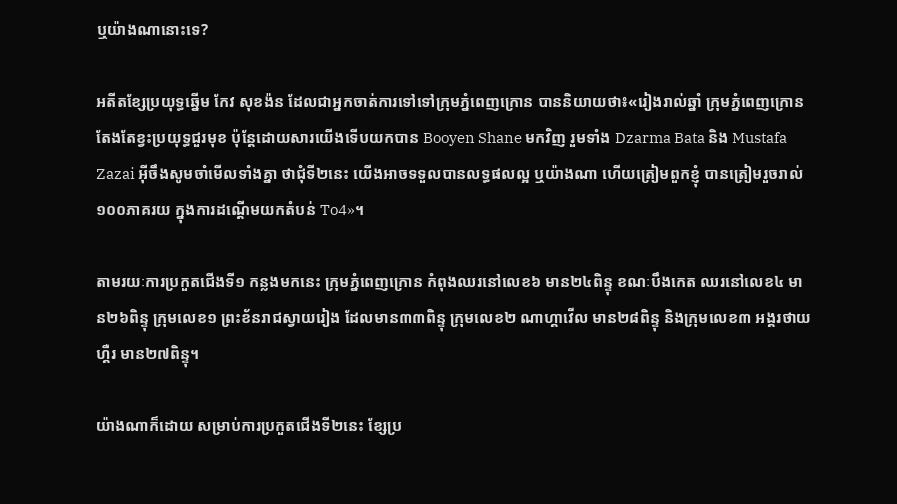ឬយ៉ាងណានោះទេ?

អតីតខ្សែប្រយុទ្ធឆ្នើម កែវ សុខង៉ន ដែលជាអ្នកចាត់ការទៅទៅក្រុមភ្នំពេញក្រោន បាននិយាយថា៖«រៀងរាល់ឆ្នាំ ក្រុមភ្នំពេញក្រោន តែងតែខ្វះប្រយុទ្ធជួរមុខ ប៉ុន្តែដោយសារយើងទើបយកបាន Booyen Shane មកវិញ រួមទាំង Dzarma Bata និង Mustafa Zazai អ៊ីចឹងសូមចាំមើលទាំងគ្នា ថាជុំទី២នេះ យើងអាចទទួលបានលទ្ធផលល្អ ឬយ៉ាងណា ហើយត្រៀមពួកខ្ញុំ បានត្រៀមរួចរាល់១០០ភាគរយ ក្នុងការដណ្តើមយកតំបន់ To4»។

តាមរយៈការប្រកួតជើងទី១ កន្លងមកនេះ ក្រុមភ្នំពេញក្រោន កំពុងឈរនៅលេខ៦ មាន២៤ពិន្ទុ ខណៈបឹងកេត ឈរនៅលេខ៤ មាន២៦ពិន្ទុ ក្រុមលេខ១ ព្រះខ័នរាជស្វាយរៀង ដែលមាន៣៣ពិន្ទុ ក្រុមលេខ២ ណាហ្គាវើល មាន២៨ពិន្ទុ និងក្រុមលេខ៣ អង្គរថាយហ្គឺរ មាន២៧ពិន្ទុ។

យ៉ាងណាក៏ដោយ សម្រាប់ការប្រកួតជើងទី២នេះ ខ្សែប្រ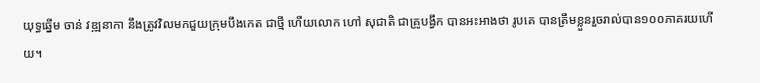យុទ្ធឆ្នើម ចាន់ វឌ្ឍនាកា នឹងត្រូវវិលមកជួយក្រុមបឹងកេត ជាថ្មី ហើយលោក ហៅ សុជាតិ ជាគ្រូបង្វឹក បានអះអាងថា រូបគេ បានត្រឹមខ្លួនរួចរាល់បាន១០០ភាគរយហើយ។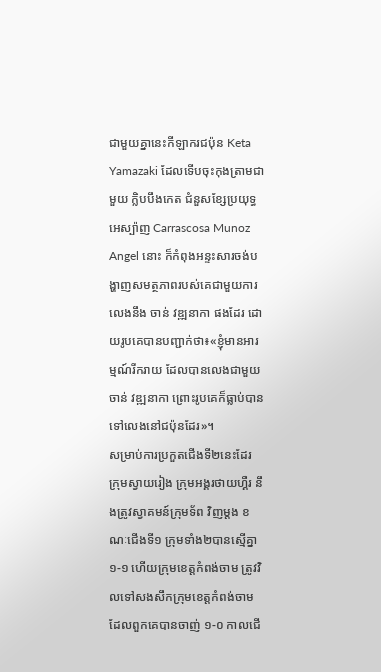ជាមួយគ្នានេះកីឡាករជប៉ុន Keta Yamazaki ដែលទើបចុះកុងត្រាមជាមួយ ក្លិបបឹងកេត ជំនួសខ្សែប្រយុទ្ធអេស្ប៉ាញ Carrascosa Munoz Angel នោះ ក៏កំពុងអន្ទះសារចង់បង្ហាញសមត្ថភាពរបស់គេជាមួយការលេងនឹង ចាន់ វឌ្ឍនាកា ផងដែរ ដោយរូបគេបានបញ្ជាក់ថា៖«ខ្ញុំមានអារម្មណ៍រីករាយ ដែលបានលេងជាមួយ ចាន់ វឌ្ឍនាកា ព្រោះរូបគេក៏ធ្លាប់បានទៅលេងនៅជប៉ុនដែរ»។
សម្រាប់ការប្រកួតជើងទី២នេះដែរ ក្រុមស្វាយរៀង ក្រុមអង្គរថាយហ្គឺរ នឹងត្រូវស្វាគមន៍ក្រុមទ័ព វិញម្តង ខណៈជើងទី១ ក្រុមទាំង២បានស្មើគ្នា ១-១ ហើយក្រុមខេត្តកំពង់ចាម ត្រូវវិលទៅសងសឹកក្រុមខេត្តកំពង់ចាម ដែលពួកគេបានចាញ់ ១-០ កាលជើ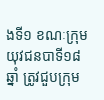ងទី១ ខណៈក្រុមយុវជនបាទី១៨ឆ្នាំ ត្រូវជួបក្រុម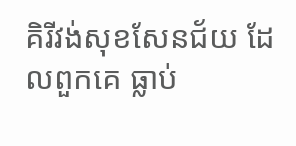គិរីវង់សុខសែនជ័យ ដែលពួកគេ ធ្លាប់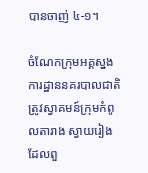បានចាញ់ ៤-១។

ចំណែកក្រុមអគ្គស្នងការដ្ឋាននគរបាលជាតិ ត្រូវស្វាគមន៍ក្រុមកំពូលតារាង ស្វាយរៀង ដែលពួ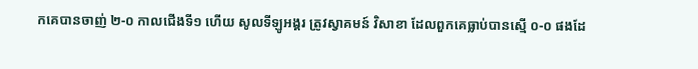កគេបានចាញ់ ២-០ កាលជើងទី១ ហើយ សូលទីឡូអង្គរ ត្រូវស្វាគមន៍ វិសាខា ដែលពួកគេធ្លាប់បានស្មើ ០-០ ផងដែ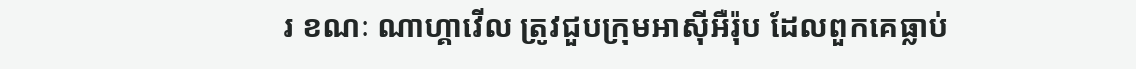រ ខណៈ ណាហ្គាវើល ត្រូវជួបក្រុមអាស៊ីអឺរ៉ុប ដែលពួកគេធ្លាប់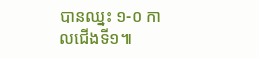បានឈ្នះ ១-០ កាលជើងទី១៕